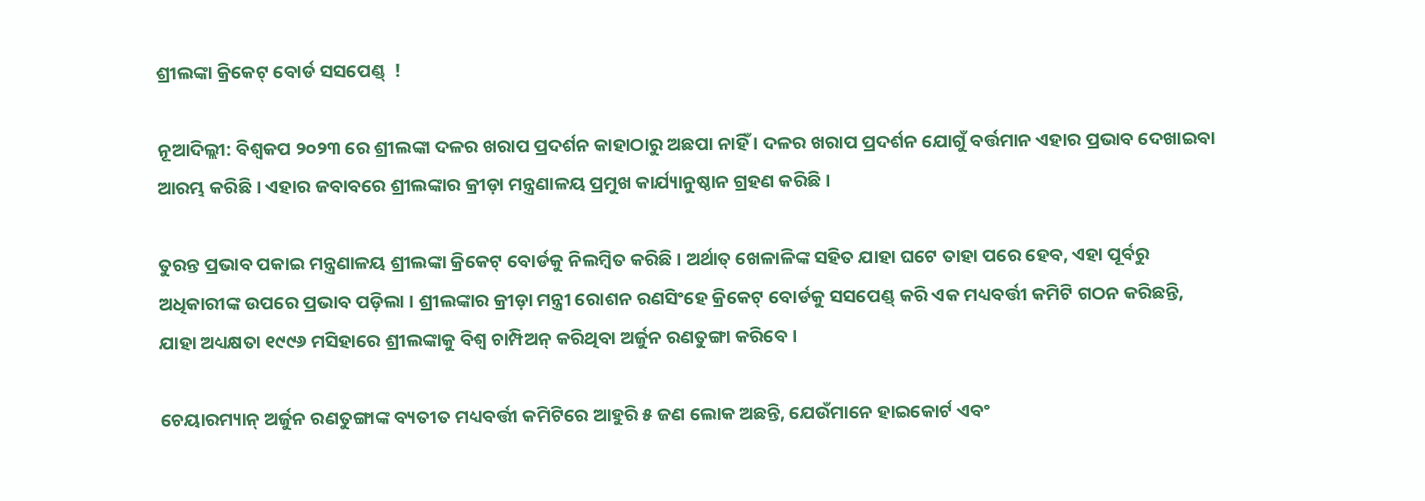ଶ୍ରୀଲଙ୍କା କ୍ରିକେଟ୍ ବୋର୍ଡ ସସପେଣ୍ଡ୍  !

ନୂଆଦିଲ୍ଲୀ: ବିଶ୍ୱକପ ୨୦୨୩ ରେ ଶ୍ରୀଲଙ୍କା ଦଳର ଖରାପ ପ୍ରଦର୍ଶନ କାହାଠାରୁ ଅଛପା ନାହିଁ । ଦଳର ଖରାପ ପ୍ରଦର୍ଶନ ଯୋଗୁଁ ବର୍ତ୍ତମାନ ଏହାର ପ୍ରଭାବ ଦେଖାଇବା ଆରମ୍ଭ କରିଛି । ଏହାର ଜବାବରେ ଶ୍ରୀଲଙ୍କାର କ୍ରୀଡ଼ା ମନ୍ତ୍ରଣାଳୟ ପ୍ରମୁଖ କାର୍ଯ୍ୟାନୁଷ୍ଠାନ ଗ୍ରହଣ କରିଛି ।

ତୁରନ୍ତ ପ୍ରଭାବ ପକାଇ ମନ୍ତ୍ରଣାଳୟ ଶ୍ରୀଲଙ୍କା କ୍ରିକେଟ୍ ବୋର୍ଡକୁ ନିଲମ୍ବିତ କରିଛି । ଅର୍ଥାତ୍ ଖେଳାଳିଙ୍କ ସହିତ ଯାହା ଘଟେ ତାହା ପରେ ହେବ, ଏହା ପୂର୍ବରୁ ଅଧିକାରୀଙ୍କ ଉପରେ ପ୍ରଭାବ ପଡ଼ିଲା । ଶ୍ରୀଲଙ୍କାର କ୍ରୀଡ଼ା ମନ୍ତ୍ରୀ ରୋଶନ ରଣସିଂହେ କ୍ରିକେଟ୍ ବୋର୍ଡକୁ ସସପେଣ୍ଡ୍ କରି ଏକ ମଧ୍ୟବର୍ତ୍ତୀ କମିଟି ଗଠନ କରିଛନ୍ତି, ଯାହା ଅଧ୍ୟକ୍ଷତା ୧୯୯୬ ମସିହାରେ ଶ୍ରୀଲଙ୍କାକୁ ବିଶ୍ୱ ଚାମ୍ପିଅନ୍ କରିଥିବା ଅର୍ଜୁନ ରଣତୁଙ୍ଗା କରିବେ ।

ଚେୟାରମ୍ୟାନ୍ ଅର୍ଜୁନ ରଣତୁଙ୍ଗାଙ୍କ ବ୍ୟତୀତ ମଧ୍ୟବର୍ତ୍ତୀ କମିଟିରେ ଆହୁରି ୫ ଜଣ ଲୋକ ଅଛନ୍ତି, ଯେଉଁମାନେ ହାଇକୋର୍ଟ ଏବଂ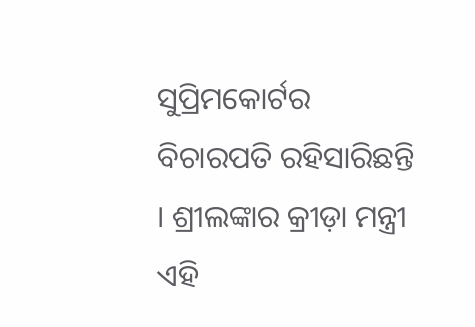ସୁପ୍ରିମକୋର୍ଟର ବିଚାରପତି ରହିସାରିଛନ୍ତି । ଶ୍ରୀଲଙ୍କାର କ୍ରୀଡ଼ା ମନ୍ତ୍ରୀ ଏହି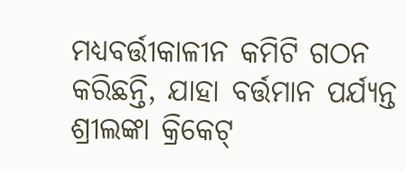ମଧ୍ୟବର୍ତ୍ତୀକାଳୀନ କମିଟି ଗଠନ କରିଛନ୍ତି, ଯାହା ବର୍ତ୍ତମାନ ପର୍ଯ୍ୟନ୍ତ ଶ୍ରୀଲଙ୍କା କ୍ରିକେଟ୍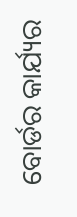ବୋର୍ଡର କାର୍ଯ୍ୟର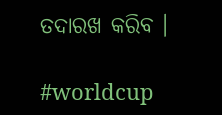ତଦାରଖ କରିବ ।

#worldcup